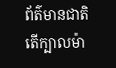ព័ត៌មានជាតិ
តើក្បាលម៉ា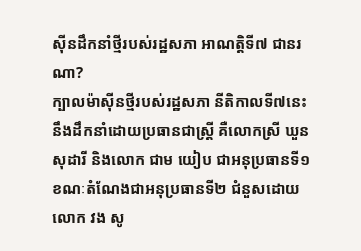ស៊ីនដឹកនាំថ្មីរបស់រដ្ឋសភា អាណត្តិទី៧ ជានរណា?
ក្បាលម៉ាស៊ីនថ្មីរបស់រដ្ឋសភា នីតិកាលទី៧នេះ នឹងដឹកនាំដោយប្រធានជាស្ត្រី គឺលោកស្រី ឃួន សុដារី និងលោក ជាម យៀប ជាអនុប្រធានទី១ ខណៈតំណែងជាអនុប្រធានទី២ ជំនួសដោយលោក វង សូ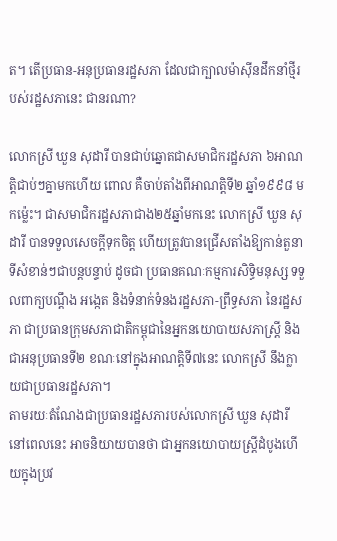ត។ តើប្រធាន-អនុប្រធានរដ្ឋសភា ដែលជាក្បាលម៉ាស៊ីនដឹកនាំថ្មីរបស់រដ្ឋសភានេះ ជានរណា?

លោកស្រី ឃួន សុដារី បានជាប់ឆ្នោតជាសមាជិករដ្ឋសភា ៦អាណត្តិជាប់ៗគ្នាមកហើយ ពោល គឺចាប់តាំងពីអាណត្តិទី២ ឆ្នាំ១៩៩៨ មកម្ល៉េះ។ ជាសមាជិករដ្ឋសភាជាង២៥ឆ្នាំមកនេះ លោកស្រី ឃួន សុដារី បានទទួលសេចក្ដីទុកចិត្ត ហើយត្រូវបានជ្រើសតាំងឱ្យកាន់តួនាទីសំខាន់ៗជាបន្តបន្ទាប់ ដូចជា ប្រធានគណៈកម្មការសិទិ្ធមនុស្ស ទទួលពាក្យបណ្តឹង អង្កេត និងទំនាក់ទំនងរដ្ឋសភា-ព្រឹទ្ធសភា នៃរដ្ឋសភា ជាប្រធានក្រុមសភាជាតិកម្ពុជានៃអ្នកនយោបាយសភាស្រ្តី និងជាអនុប្រធានទី២ ខណៈនៅក្នុងអាណត្តិទី៧នេះ លោកស្រី នឹងក្លាយជាប្រធានរដ្ឋសភា។
តាមរយៈតំណែងជាប្រធានរដ្ឋសភារបស់លោកស្រី ឃួន សុដារី នៅពេលនេះ អាចនិយាយបានថា ជាអ្នកនយោបាយស្ត្រីដំបូងហើយក្នុងប្រវ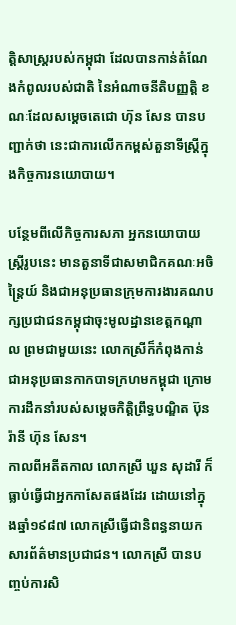ត្តិសាស្ត្ររបស់កម្ពុជា ដែលបានកាន់តំណែងកំពូលរបស់ជាតិ នៃអំណាចនីតិបញ្ញត្តិ ខណៈដែលសម្ដេចតេជោ ហ៊ុន សែន បានបញ្ជាក់ថា នេះជាការលើកកម្ពស់តួនាទីស្ត្រីក្នុងកិច្ចការនយោបាយ។

បន្ថែមពីលើកិច្ចការសភា អ្នកនយោបាយស្ត្រីរូបនេះ មានតួនាទីជាសមាជិកគណៈអចិន្ត្រៃយ៍ និងជាអនុប្រធានក្រុមការងារគណបក្សប្រជាជនកម្ពុជាចុះមូលដ្ឋានខេត្តកណ្ដាល ព្រមជាមួយនេះ លោកស្រីក៏កំពុងកាន់ជាអនុប្រធានកាកបាទក្រហមកម្ពុជា ក្រោមការដឹកនាំរបស់សម្ដេចកិត្តិព្រឹទ្ធបណ្ឌិត ប៊ុន រ៉ានី ហ៊ុន សែន។
កាលពីអតីតកាល លោកស្រី ឃួន សុដារី ក៏ធ្លាប់ធ្វើជាអ្នកកាសែតផងដែរ ដោយនៅក្នុងឆ្នាំ១៩៨៧ លោកស្រីធ្វើជានិពន្ធនាយកសារព័ត៌មានប្រជាជន។ លោកស្រី បានបញ្ចប់ការសិ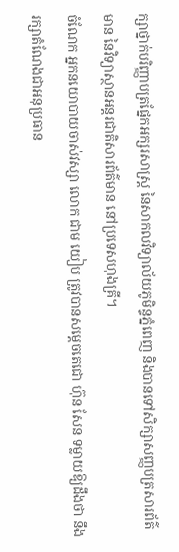ក្សាថ្នាក់បរិញ្ញាបត្រផ្នែកអក្សរសាស្ត្រ នៃសាកលវិទ្យាល័យភូមិន្ទភ្នំពេញ និងបានទៅសិក្សាសញ្ញបត្រសារព័ត៌មាន នៃវិទ្យាស្ថានអន្តរជាតិសារព័ត៌មាន នៅប្រទេសហុងគ្រី។
ចំណែក អ្នកនយោបាយចាស់វស្សា លោក ជាម យៀប ត្រូវបានសម្ដេចតេជោ ហ៊ុន សែន ទម្លាយឱ្យដឹងថា នឹងរក្សាតំណែងជាអនុប្រធាន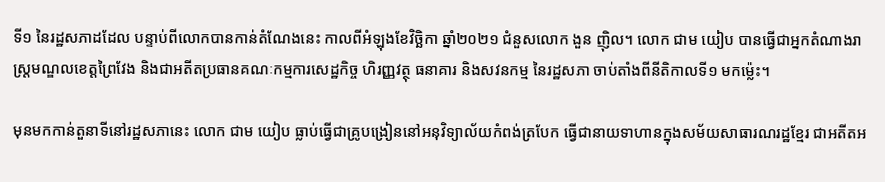ទី១ នៃរដ្ឋសភាដដែល បន្ទាប់ពីលោកបានកាន់តំណែងនេះ កាលពីអំឡុងខែវិច្ឆិកា ឆ្នាំ២០២១ ជំនួសលោក ងួន ញ៉ិល។ លោក ជាម យៀប បានធ្វើជាអ្នកតំណាងរាស្ត្រមណ្ឌលខេត្តព្រៃវែង និងជាអតីតប្រធានគណៈកម្មការសេដ្ឋកិច្ច ហិរញ្ញវត្ថុ ធនាគារ និងសវនកម្ម នៃរដ្ឋសភា ចាប់តាំងពីនីតិកាលទី១ មកម្ល៉េះ។

មុនមកកាន់តួនាទីនៅរដ្ឋសភានេះ លោក ជាម យៀប ធ្លាប់ធ្វើជាគ្រូបង្រៀននៅអនុវិទ្យាល័យកំពង់ត្របែក ធ្វើជានាយទាហានក្នុងសម័យសាធារណរដ្ឋខ្មែរ ជាអតីតអ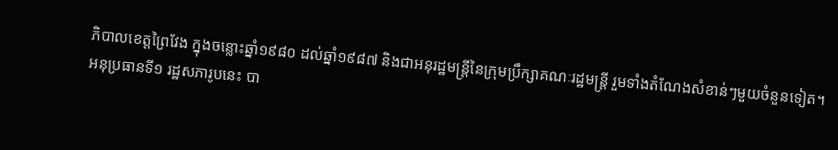ភិបាលខេត្តព្រៃវែង ក្នុងចន្លោះឆ្នាំ១៩៨០ ដល់ឆ្នាំ១៩៨៧ និងជាអនុរដ្ឋមន្ត្រីនៃក្រុមប្រឹក្សាគណៈរដ្ឋមន្ត្រី រួមទាំងតំណែងសំខាន់ៗមួយចំនួនទៀត។
អនុប្រធានទី១ រដ្ឋសភារូបនេះ បា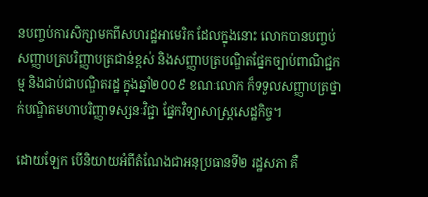នបញ្ចប់ការសិក្សាមកពីសហរដ្ឋអាមេរិក ដែលក្នុងនោះ លោកបានបញ្ចប់សញ្ញាបត្របរិញ្ញាបត្រជាន់ខ្ពស់ និងសញ្ញាបត្របណ្ឌិតផ្នែកច្បាប់ពាណិជ្ជកម្ម និងជាប់ជាបណ្ឌិតរដ្ឋ ក្នុងឆ្នាំ២០០៩ ខណៈលោក ក៏ទទួលសញ្ញាបត្រថ្នាក់បណ្ឌិតមហាបរិញ្ញាទស្សនៈវិជ្ជា ផ្នែកវិទ្យាសាស្ត្រសេដ្ឋកិច្ច។

ដោយឡែក បើនិយាយអំពីតំណែងជាអនុប្រធានទី២ រដ្ឋសភា គឺ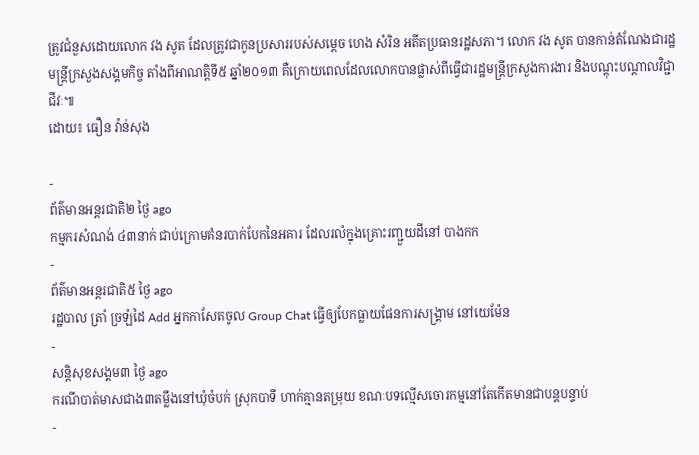ត្រូវជំនួសដោយលោក វង សូត ដែលត្រូវជាកូនប្រសាររបស់សម្ដេច ហេង សំរិន អតីតប្រធានរដ្ឋសភា។ លោក វង សូត បានកាន់តំណែងជារដ្ឋមន្ត្រីក្រសួងសង្គមកិច្ច តាំងពីអាណត្តិទី៥ ឆ្នាំ២០១៣ គឺក្រោយពេលដែលលោកបានផ្លាស់ពីធ្វើជារដ្ឋមន្ត្រីក្រសួងការងារ និងបណ្ដុះបណ្ដាលវិជ្ជាជីវៈ៕
ដោយ៖ ធឿន វ៉ាន់សុង

-
ព័ត៌មានអន្ដរជាតិ២ ថ្ងៃ ago
កម្មករសំណង់ ៤៣នាក់ ជាប់ក្រោមគំនរបាក់បែកនៃអគារ ដែលរលំក្នុងគ្រោះរញ្ជួយដីនៅ បាងកក
-
ព័ត៌មានអន្ដរជាតិ៥ ថ្ងៃ ago
រដ្ឋបាល ត្រាំ ច្រឡំដៃ Add អ្នកកាសែតចូល Group Chat ធ្វើឲ្យបែកធ្លាយផែនការសង្គ្រាម នៅយេម៉ែន
-
សន្តិសុខសង្គម៣ ថ្ងៃ ago
ករណីបាត់មាសជាង៣តម្លឹងនៅឃុំចំបក់ ស្រុកបាទី ហាក់គ្មានតម្រុយ ខណៈបទល្មើសចោរកម្មនៅតែកើតមានជាបន្តបន្ទាប់
-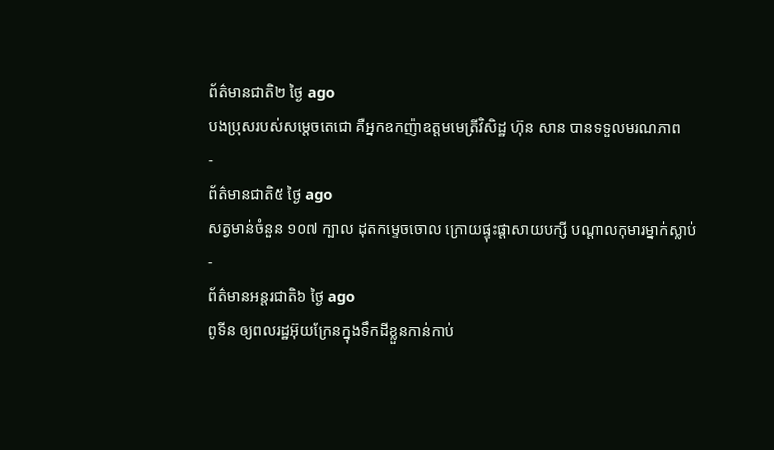ព័ត៌មានជាតិ២ ថ្ងៃ ago
បងប្រុសរបស់សម្ដេចតេជោ គឺអ្នកឧកញ៉ាឧត្តមមេត្រីវិសិដ្ឋ ហ៊ុន សាន បានទទួលមរណភាព
-
ព័ត៌មានជាតិ៥ ថ្ងៃ ago
សត្វមាន់ចំនួន ១០៧ ក្បាល ដុតកម្ទេចចោល ក្រោយផ្ទុះផ្ដាសាយបក្សី បណ្តាលកុមារម្នាក់ស្លាប់
-
ព័ត៌មានអន្ដរជាតិ៦ ថ្ងៃ ago
ពូទីន ឲ្យពលរដ្ឋអ៊ុយក្រែនក្នុងទឹកដីខ្លួនកាន់កាប់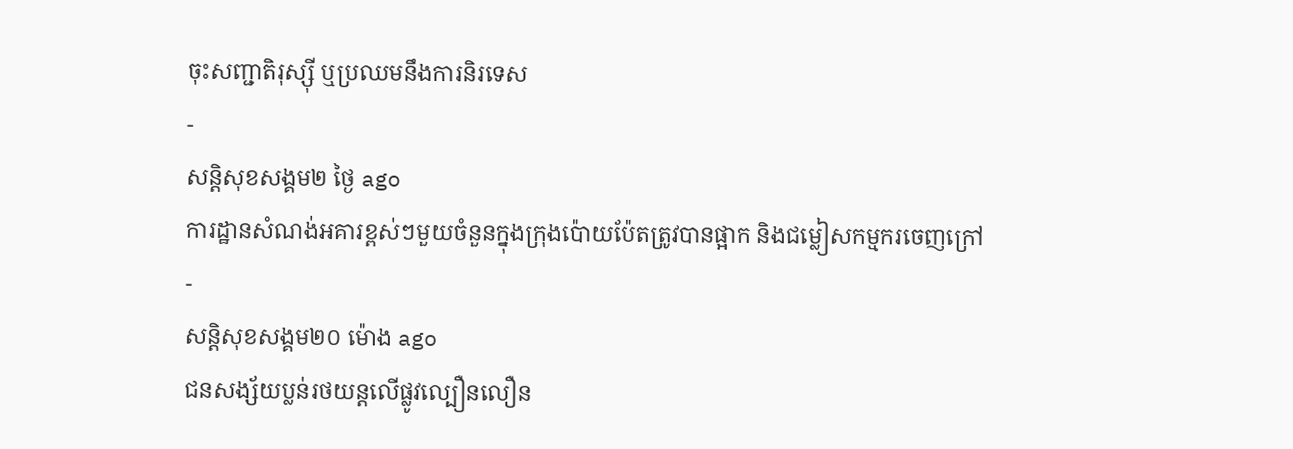ចុះសញ្ជាតិរុស្ស៊ី ឬប្រឈមនឹងការនិរទេស
-
សន្តិសុខសង្គម២ ថ្ងៃ ago
ការដ្ឋានសំណង់អគារខ្ពស់ៗមួយចំនួនក្នុងក្រុងប៉ោយប៉ែតត្រូវបានផ្អាក និងជម្លៀសកម្មករចេញក្រៅ
-
សន្តិសុខសង្គម២០ ម៉ោង ago
ជនសង្ស័យប្លន់រថយន្តលើផ្លូវល្បឿនលឿន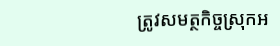ត្រូវសមត្ថកិច្ចស្រុកអ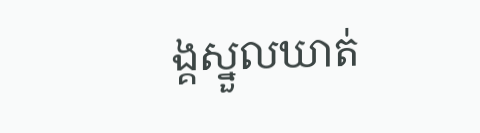ង្គស្នួលឃាត់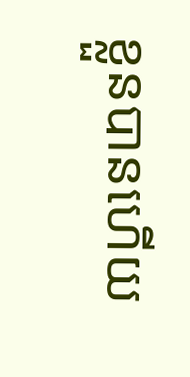ខ្លួនបានហើយ